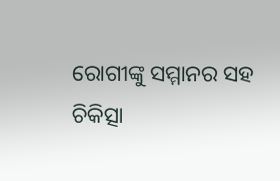ରୋଗୀଙ୍କୁ ସମ୍ମାନର ସହ ଚିକିତ୍ସା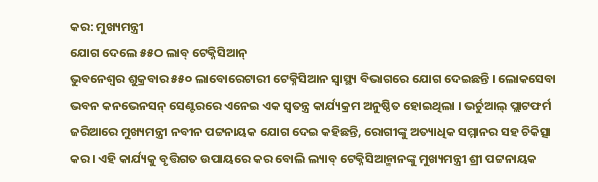କର: ମୁଖ୍ୟମନ୍ତ୍ରୀ
ଯୋଗ ଦେଲେ ୫୫ଠ ଲାବ୍ ଟେକ୍ନିସିଆନ୍
ଭୁବନେଶ୍ୱର ଶୁକ୍ରବାର ୫୫୦ ଲାବୋରେଟାରୀ ଟେକ୍ନିସିଆନ ସ୍ୱାସ୍ଥ୍ୟ ବିଭାଗରେ ଯୋଗ ଦେଇଛନ୍ତି । ଲୋକସେବା ଭବନ କନଭେନସନ୍ ସେଣ୍ଟରରେ ଏନେଇ ଏକ ସ୍ୱତନ୍ତ୍ର କାର୍ଯ୍ୟକ୍ରମ ଅନୁଷ୍ଠିତ ହୋଇଥିଲା । ଭର୍ଚୁଆଲ୍ ପ୍ଲାଟଫର୍ମ ଜରିଆରେ ମୁଖ୍ୟମନ୍ତ୍ରୀ ନବୀନ ପଟ୍ଟନାୟକ ଯୋଗ ଦେଇ କହିଛନ୍ତି, ରୋଗୀଙ୍କୁ ଅତ୍ୟାଧିକ ସମ୍ମାନର ସହ ଚିକିତ୍ସା କର । ଏହି କାର୍ଯ୍ୟକୁ ବୃତ୍ତିଗତ ଉପାୟରେ କର ବୋଲି ଲ୍ୟାବ୍ ଟେକ୍ନିସିଆନ୍ମାନଙ୍କୁ ମୁଖ୍ୟମନ୍ତ୍ରୀ ଶ୍ରୀ ପଟ୍ଟନାୟକ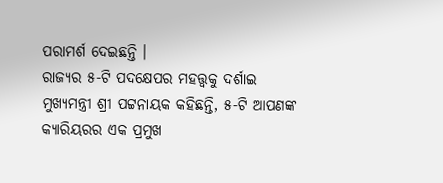ପରାମର୍ଶ ଦେଇଛନ୍ତି ।
ରାଜ୍ୟର ୫-ଟି ପଦକ୍ଷେପର ମହତ୍ତ୍ୱକୁ ଦର୍ଶାଇ ମୁଖ୍ୟମନ୍ତ୍ରୀ ଶ୍ରୀ ପଟ୍ଟନାୟକ କହିଛନ୍ତି, ୫-ଟି ଆପଣଙ୍କ କ୍ୟାରିୟରର ଏକ ପ୍ରମୁଖ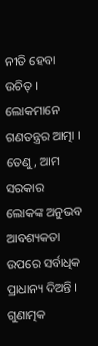ନୀତି ହେବା ଉଚିତ୍ । ଲୋକମାନେ ଗଣତନ୍ତ୍ରର ଆତ୍ମା । ତେଣୁ, ଆମ ସରକାର ଲୋକଙ୍କ ଅନୁଭବ ଆବଶ୍ୟକତା ଉପରେ ସର୍ବାଧିକ ପ୍ରାଧାନ୍ୟ ଦିଅନ୍ତି । ଗୁଣାତ୍ମକ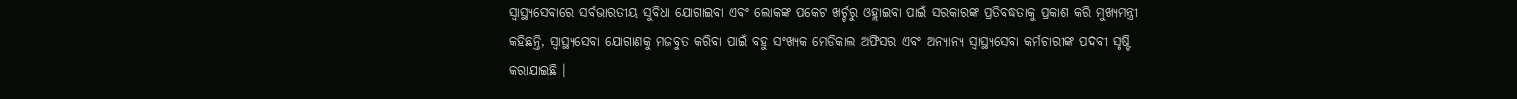ସ୍ୱାସ୍ଥ୍ୟସେବାରେ ସର୍ବଭାରତୀୟ ସୁବିଧା ଯୋଗାଇବା ଏବଂ ଲୋକଙ୍କ ପକେଟ ଖର୍ଚ୍ଚରୁ ଓହ୍ଲାଇବା ପାଇଁ ସରକାରଙ୍କ ପ୍ରତିବଦ୍ଧତାକୁ ପ୍ରକାଶ କରି ମୁଖ୍ୟମନ୍ତ୍ରୀ କହିଛନ୍ତି, ସ୍ୱାସ୍ଥ୍ୟସେବା ଯୋଗାଣକୁ ମଜବୁତ କରିବା ପାଇଁ ବହୁ ସଂଖ୍ୟକ ମେଡିକାଲ ଅଫିସର ଏବଂ ଅନ୍ୟାନ୍ୟ ସ୍ୱାସ୍ଥ୍ୟସେବା କର୍ମଚାରୀଙ୍କ ପଦବୀ ସୃଷ୍ଟି କରାଯାଇଛି ।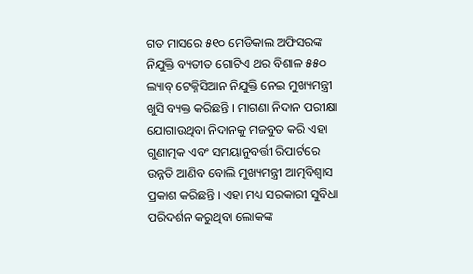ଗତ ମାସରେ ୫୧୦ ମେଡିକାଲ ଅଫିସରଙ୍କ ନିଯୁକ୍ତି ବ୍ୟତୀତ ଗୋଟିଏ ଥର ବିଶାଳ ୫୫୦ ଲ୍ୟାବ୍ ଟେକ୍ନିସିଆନ ନିଯୁକ୍ତି ନେଇ ମୁଖ୍ୟମନ୍ତ୍ରୀ ଖୁସି ବ୍ୟକ୍ତ କରିଛନ୍ତି । ମାଗଣା ନିଦାନ ପରୀକ୍ଷା ଯୋଗାଉଥିବା ନିଦାନକୁ ମଜବୁତ କରି ଏହା ଗୁଣାତ୍ମକ ଏବଂ ସମୟାନୁବର୍ତ୍ତୀ ରିପାର୍ଟରେ ଉନ୍ନତି ଆଣିବ ବୋଲି ମୁଖ୍ୟମନ୍ତ୍ରୀ ଆତ୍ମବିଶ୍ୱାସ ପ୍ରକାଶ କରିଛନ୍ତି । ଏହା ମଧ୍ୟ ସରକାରୀ ସୁବିଧା ପରିଦର୍ଶନ କରୁଥିବା ଲୋକଙ୍କ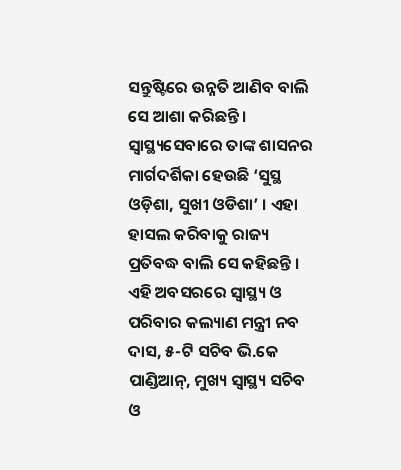ସନ୍ତୁଷ୍ଟିରେ ଉନ୍ନତି ଆଣିବ ବାଲି ସେ ଆଶା କରିଛନ୍ତି । ସ୍ୱାସ୍ଥ୍ୟସେବାରେ ତାଙ୍କ ଶାସନର ମାର୍ଗଦର୍ଶିକା ହେଉଛି ‘ସୁସ୍ଥ ଓଡ଼ିଶା, ସୁଖୀ ଓଡିଶା’ । ଏହା ହାସଲ କରିବାକୁ ରାଜ୍ୟ ପ୍ରତିବଦ୍ଧ ବାଲି ସେ କହିଛନ୍ତି ।
ଏହି ଅବସରରେ ସ୍ୱାସ୍ଥ୍ୟ ଓ ପରିବାର କଲ୍ୟାଣ ମନ୍ତ୍ରୀ ନବ ଦାସ, ୫-ଟି ସଚିବ ଭି.କେ ପାଣ୍ଡିଆନ୍, ମୁଖ୍ୟ ସ୍ୱାସ୍ଥ୍ୟ ସଚିବ ଓ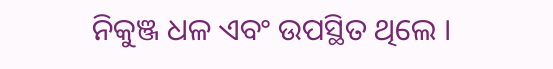ନିକୁଞ୍ଜ ଧଳ ଏବଂ ଉପସ୍ଥିତ ଥିଲେ ।